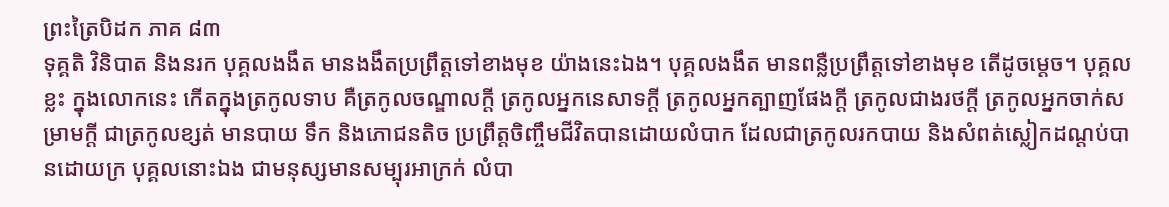ព្រះត្រៃបិដក ភាគ ៨៣
ទុគ្គតិ វិនិបាត និងនរក បុគ្គលងងឹត មានងងឹតប្រព្រឹត្តទៅខាងមុខ យ៉ាងនេះឯង។ បុគ្គលងងឹត មានពន្លឺប្រព្រឹត្តទៅខាងមុខ តើដូចម្តេច។ បុគ្គលខ្លះ ក្នុងលោកនេះ កើតក្នុងត្រកូលទាប គឺត្រកូលចណ្ឌាលក្តី ត្រកូលអ្នកនេសាទក្តី ត្រកូលអ្នកត្បាញផែងក្តី ត្រកូលជាងរថក្តី ត្រកូលអ្នកចាក់សម្រាមក្តី ជាត្រកូលខ្សត់ មានបាយ ទឹក និងភោជនតិច ប្រព្រឹត្តចិញ្ចឹមជីវិតបានដោយលំបាក ដែលជាត្រកូលរកបាយ និងសំពត់ស្លៀកដណ្តប់បានដោយក្រ បុគ្គលនោះឯង ជាមនុស្សមានសម្បុរអាក្រក់ លំបា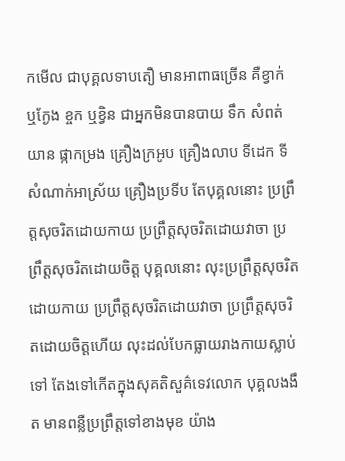កមើល ជាបុគ្គលទាបតឿ មានអាពាធច្រើន គឺខ្វាក់ ឬក្ងែង ខ្ចក ឬខ្វិន ជាអ្នកមិនបានបាយ ទឹក សំពត់ យាន ផ្កាកម្រង គ្រឿងក្រអូប គ្រឿងលាប ទីដេក ទីសំណាក់អាស្រ័យ គ្រឿងប្រទីប តែបុគ្គលនោះ ប្រព្រឹត្តសុចរិតដោយកាយ ប្រព្រឹត្តសុចរិតដោយវាចា ប្រព្រឹត្តសុចរិតដោយចិត្ត បុគ្គលនោះ លុះប្រព្រឹត្តសុចរិតដោយកាយ ប្រព្រឹត្តសុចរិតដោយវាចា ប្រព្រឹត្តសុចរិតដោយចិត្តហើយ លុះដល់បែកធ្លាយរាងកាយស្លាប់ទៅ តែងទៅកើតក្នុងសុគតិសួគ៌ទេវលោក បុគ្គលងងឹត មានពន្លឺប្រព្រឹត្តទៅខាងមុខ យ៉ាង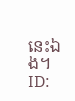នេះឯង។
ID: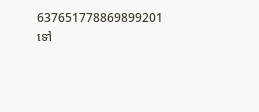637651778869899201
ទៅ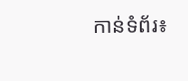កាន់ទំព័រ៖